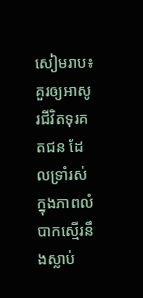សៀមរាប៖ គួរឲ្យអាសូរជីវិតទុរគតជន ដែលទ្រាំរស់ក្នុងភាពលំបាកស្មើរនឹងស្លាប់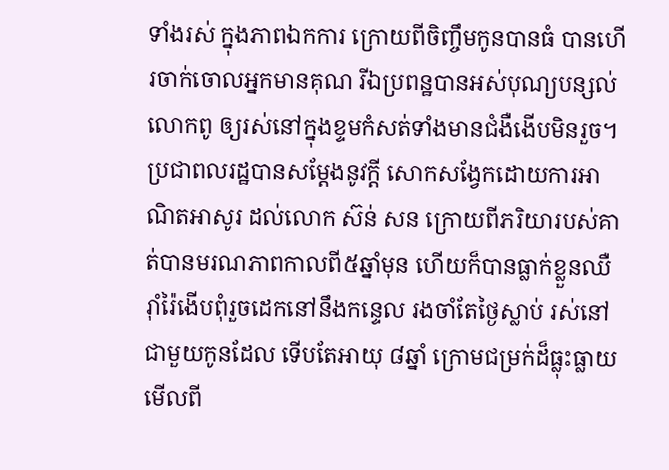ទាំងរស់ ក្នុងភាពឯកការ ក្រោយពីចិញ្ចឹមកូនបានធំ បានហើរចាក់ចោលអ្នកមានគុណ រីឯប្រពន្ឋបានអស់បុណ្យបន្សល់លោកពូ ឲ្យរស់នៅក្នុងខ្ទមកំសត់ទាំងមានជំងឺងើបមិនរួច។
ប្រជាពលរដ្ឋបានសម្តែងនូវក្តី សោកសង្វែកដោយការអាណិតអាសូរ ដល់លោក ស៊ន់ សន ក្រោយពីភរិយារបស់គាត់បានមរណភាពកាលពី៥ឆ្នាំមុន ហើយក៏បានធ្លាក់ខ្លួនឈឺរ៉ាំរ៉ៃងើបពុំរួចដេកនៅនឹងកន្ទេល រងចាំតែថ្ងៃស្លាប់ រស់នៅជាមួយកូនដែល ទើបតែអាយុ ៨ឆ្នាំ ក្រោមជម្រក់ដ៏ធ្លុះធ្លាយមើលពី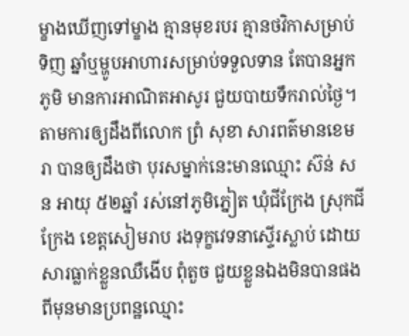ម្ខាងឃើញទៅម្ខាង គ្មានមុខរបរ គ្មានថវិកាសម្រាប់ទិញ ឆ្នាំឬម្ហូបអាហារសម្រាប់ទទួលទាន តែបានអ្នកភូមិ មានការអាណិតអាសូរ ជួយបាយទឹករាល់ថ្ងៃ។
តាមការឲ្យដឹងពីលោក ព្រំ សុខា សារពត៌មានខេមរា បានឲ្យដឹងថា បុរសម្នាក់នេះមានឈ្មោះ ស៊ន់ សន អាយុ ៥២ឆ្នាំ រស់នៅភូមិភ្នៀត ឃុំជីក្រែង ស្រុកជីក្រែង ខេត្តសៀមរាប រងទុក្ខវេទនាស្ទើរស្លាប់ ដោយសារធ្លាក់ខ្លួនឈឺងើប ពុំតួច ជួយខ្លួនឯងមិនបានផង ពីមុនមានប្រពន្ឋឈ្មោះ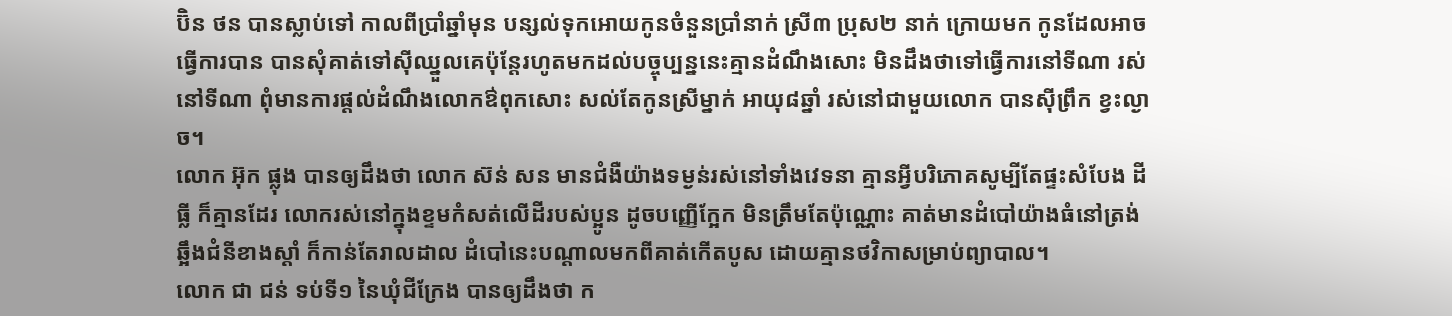ប៊ិន ថន បានស្លាប់ទៅ កាលពីប្រាំឆ្នាំមុន បន្សល់ទុកអោយកូនចំនួនប្រាំនាក់ ស្រី៣ ប្រុស២ នាក់ ក្រោយមក កូនដែលអាចធ្វើការបាន បានសុំគាត់ទៅស៊ីឈ្នួលគេប៉ុន្តែរហូតមកដល់បច្ចុប្បន្ននេះគ្មានដំណឹងសោះ មិនដឹងថាទៅធ្វើការនៅទីណា រស់នៅទីណា ពុំមានការផ្តល់ដំណឹងលោកឳពុកសោះ សល់តែកូនស្រីម្នាក់ អាយុ៨ឆ្នាំ រស់នៅជាមួយលោក បានស៊ីព្រឹក ខ្វះល្ងាច។
លោក អ៊ុក ផ្លុង បានឲ្យដឹងថា លោក ស៊ន់ សន មានជំងឺយ៉ាងទម្ងន់រស់នៅទាំងវេទនា គ្មានអ្វីបរិភោគសូម្បីតែផ្ទះសំបែង ដីធ្លី ក៏គ្មានដែរ លោករស់នៅក្នុងខ្ទមកំសត់លើដីរបស់ប្អូន ដូចបញ្ញើក្អែក មិនត្រឹមតែប៉ុណ្ណោះ គាត់មានដំបៅយ៉ាងធំនៅត្រង់ឆ្អឹងជំនីខាងស្តាំ ក៏កាន់តែរាលដាល ដំបៅនេះបណ្តាលមកពីគាត់កើតបូស ដោយគ្មានថវិកាសម្រាប់ព្យាបាល។
លោក ជា ជន់ ទប់ទី១ នៃឃុំជីក្រែង បានឲ្យដឹងថា ក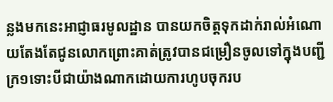ន្លងមកនេះអាជ្ញាធរមូលដ្ឋាន បានយកចិត្តទុកដាក់រាល់អំណោយតែងតែជូនលោកព្រោះគាត់ត្រូវបានជម្រឿនចូលទៅក្នុងបញ្ជីក្រ១ទោះបីជាយ៉ាងណាកដោយការហូបចុករប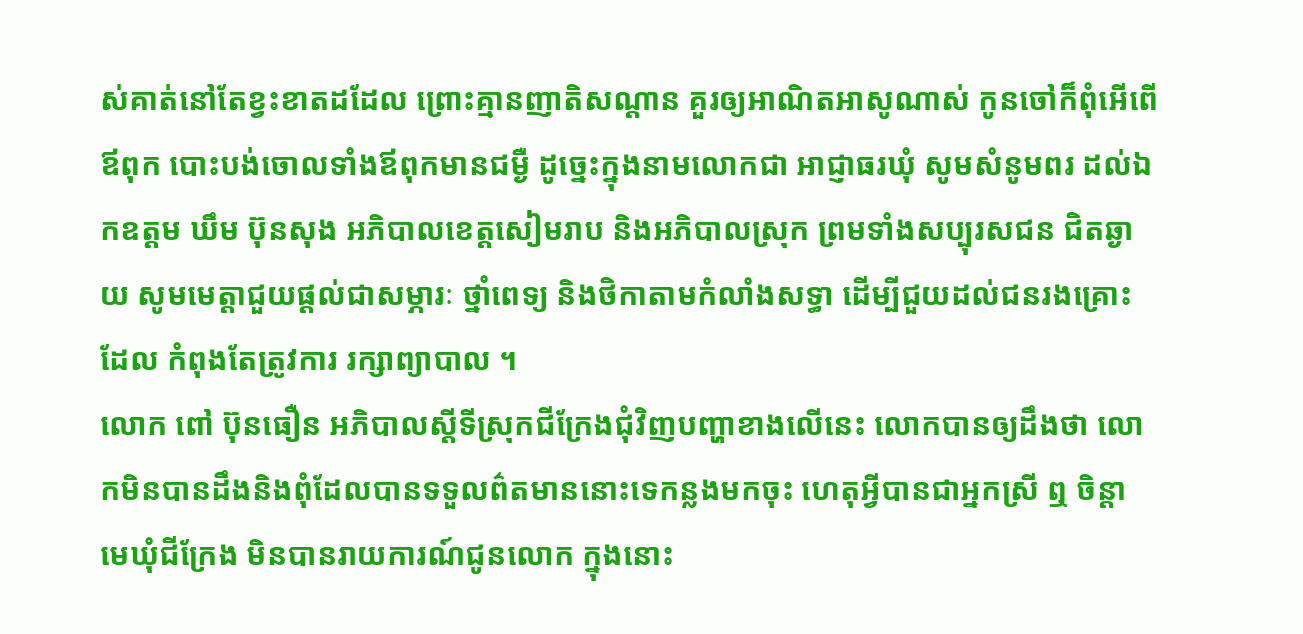ស់គាត់នៅតែខ្វះខាតដដែល ព្រោះគ្មានញាតិសណ្តាន គួរឲ្យអាណិតអាសូណាស់ កូនចៅក៏ពុំអើពើឪពុក បោះបង់ចោលទាំងឪពុកមានជម្ងឺ ដូច្នេះក្នុងនាមលោកជា អាជ្ញាធរឃុំ សូមសំនូមពរ ដល់ឯកឧត្តម ឃឹម ប៊ុនសុង អភិបាលខេត្តសៀមរាប និងអភិបាលស្រុក ព្រមទាំងសប្បុរសជន ជិតឆ្ងាយ សូមមេត្តាជួយផ្តល់ជាសម្ភារៈ ថ្នាំពេទ្យ និងថិកាតាមកំលាំងសទ្ធា ដើម្បីជួយដល់ជនរងគ្រោះដែល កំពុងតែត្រូវការ រក្សាព្យាបាល ។
លោក ពៅ ប៊ុនធឿន អភិបាលស្តីទីស្រុកជីក្រែងជុំវិញបញ្ហាខាងលើនេះ លោកបានឲ្យដឹងថា លោកមិនបានដឹងនិងពុំដែលបានទទួលព៌តមាននោះទេកន្លងមកចុះ ហេតុអ្វីបានជាអ្នកស្រី ឮ ចិន្តា មេឃុំជីក្រែង មិនបានរាយការណ៍ជូនលោក ក្នុងនោះ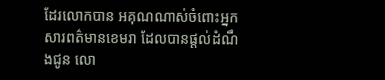ដែរលោកបាន អគុណណាស់ចំពោះអ្នកសារពត៌មានខេមរា ដែលបានផ្តល់ដំណឹងជូន លោ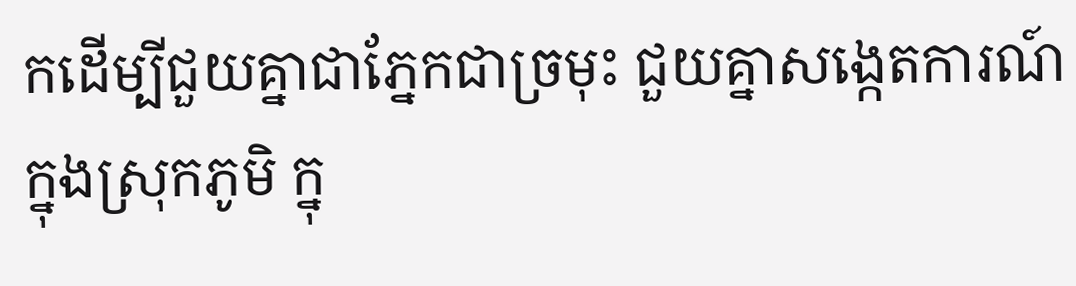កដើម្បីជួយគ្នាជាភ្នែកជាច្រមុះ ជួយគ្នាសង្កេតការណ៍ក្នុងស្រុកភូមិ ក្នុ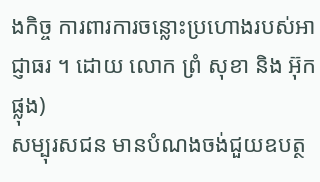ងកិច្ច ការពារការចន្លោះប្រហោងរបស់អាជ្ញាធរ ។ ដោយ លោក ព្រំ សុខា និង អ៊ុក ផ្លុង)
សម្បុរសជន មានបំណងចង់ជួយឧបត្ថ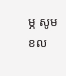ម្ភ សូមខល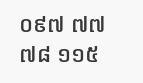០៩៧ ៧៧ ៧៨ ១១៥